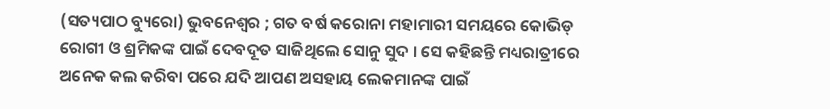(ସତ୍ୟପାଠ ବ୍ୟୁରୋ) ଭୁବନେଶ୍ୱର ; ଗତ ବର୍ଷ କରୋନା ମହାମାରୀ ସମୟରେ କୋଭିଡ୍ ରୋଗୀ ଓ ଶ୍ରମିକଙ୍କ ପାଇଁ ଦେବଦୂତ ସାଜିଥିଲେ ସୋନୁ ସୁଦ । ସେ କହିଛନ୍ତି ମଧ୍ୟରାତ୍ରୀରେ ଅନେକ କଲ କରିବା ପରେ ଯଦି ଆପଣ ଅସହାୟ ଲେକମାନଙ୍କ ପାଇଁ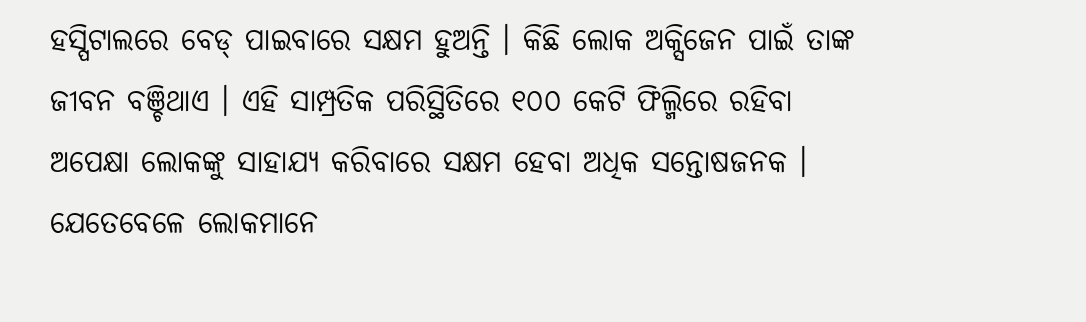ହସ୍ପିଟାଲରେ ବେଡ୍ ପାଇବାରେ ସକ୍ଷମ ହୁଅନ୍ତି । କିଛି ଲୋକ ଅକ୍ସିଜେନ ପାଇଁ ତାଙ୍କ ଜୀବନ ବଞ୍ଚିଥାଏ । ଏହି ସାମ୍ପ୍ରତିକ ପରିସ୍ଥିତିରେ ୧୦୦ କେଟି ଫିଲ୍ମିରେ ରହିବା ଅପେକ୍ଷା ଲୋକଙ୍କୁ ସାହାଯ୍ୟ କରିବାରେ ସକ୍ଷମ ହେବା ଅଧିକ ସନ୍ତୋଷଜନକ । ଯେତେବେଳେ ଲୋକମାନେ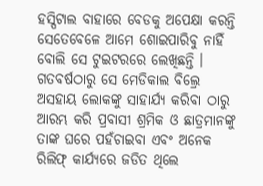ହସ୍ପିଟାଲ ବାହାରେ ବେଡକୁ ଅପେକ୍ଷା କରନ୍ତି ସେତେବେଳେ ଆମେ ଶୋଇପାରିବୁ ନାହିଁ ବୋଲି ସେ ଟୁଇଟରରେ ଲେଖିଛନ୍ତି । ଗତବର୍ଷଠାରୁ ସେ ମେଡିକାଲ ବିଲ୍ରେ ଅସହାୟ ଲୋକଙ୍କୁ ସାହାର୍ଯ୍ୟ କରିବା ଠାରୁ ଆରମ୍ଭ କରି ପ୍ରବାସୀ ଶ୍ରମିକ ଓ ଛାତ୍ରମାନଙ୍କୁ ତାଙ୍କ ଘରେ ପହଁଚାଇବା ଏବଂ ଅନେକ ରିଲିଫ୍ କାର୍ଯ୍ୟରେ ଜଡିତ ଥିଲେ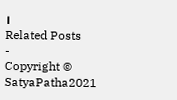।
Related Posts
-
Copyright © SatyaPatha2021